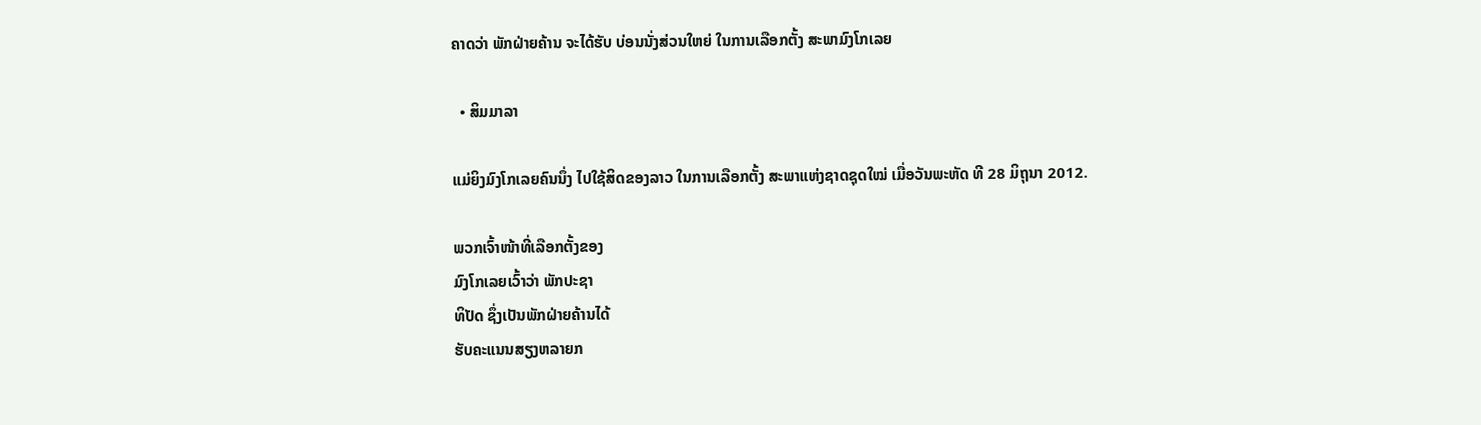ຄາດວ່າ ພັກຝ່າຍຄ້ານ ຈະໄດ້ຮັບ ບ່ອນນັ່ງສ່ວນໃຫຍ່ ໃນການເລືອກຕັ້ງ ສະພາມົງໂກເລຍ

  • ສິມມາລາ

ແມ່ຍິງມົງໂກເລຍຄົນນຶ່ງ ໄປໃຊ້ສິດຂອງລາວ ໃນການເລືອກຕັ້ງ ສະພາແຫ່ງຊາດຊຸດໃໝ່ ເມື່ອວັນພະຫັດ ທີ 28 ມິຖຸນາ 2012.

ພວກເຈົ້າໜ້າທີ່ເລືອກຕັ້ງຂອງ
ມົງໂກເລຍເວົ້າວ່າ ພັກປະຊາ
ທິປັດ ຊຶ່ງເປັນພັກຝ່າຍຄ້ານໄດ້
ຮັບຄະແນນສຽງຫລາຍກ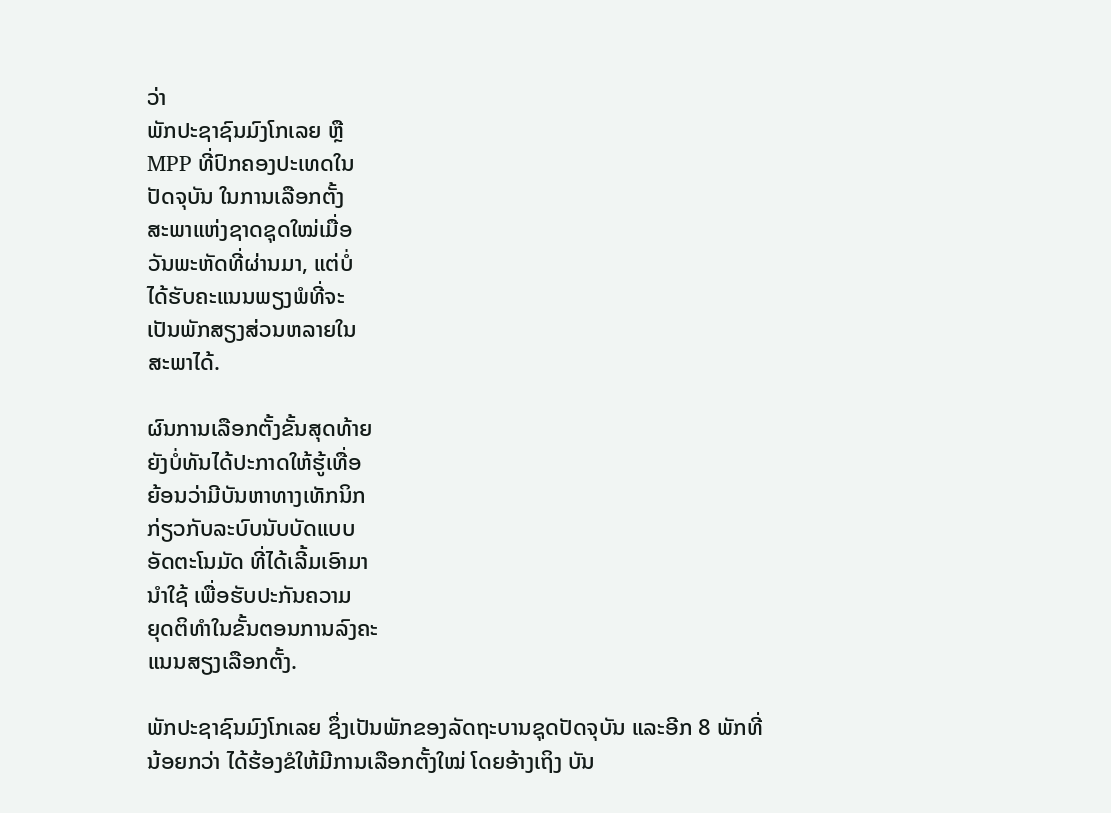ວ່າ
ພັກປະຊາຊົນມົງໂກເລຍ ຫຼື
MPP ທີ່ປົກຄອງປະເທດໃນ
ປັດຈຸບັນ ໃນການເລືອກຕັ້ງ
ສະພາແຫ່ງຊາດຊຸດໃໝ່ເມື່ອ
ວັນພະຫັດທີ່ຜ່ານມາ, ແຕ່ບໍ່
ໄດ້ຮັບຄະແນນພຽງພໍທີ່ຈະ
ເປັນພັກສຽງສ່ວນຫລາຍໃນ
ສະພາໄດ້.

ຜົນການເລືອກຕັ້ງຂັ້ນສຸດທ້າຍ
ຍັງບໍ່ທັນໄດ້ປະກາດໃຫ້ຮູ້ເທື່ອ
ຍ້ອນວ່າມີບັນຫາທາງເທັກນິກ
ກ່ຽວກັບລະບົບນັບບັດແບບ
ອັດຕະໂນມັດ ທີ່ໄດ້ເລີ້ມເອົາມາ
ນໍາໃຊ້ ເພື່ອຮັບປະກັນຄວາມ
ຍຸດຕິທໍາໃນຂັ້ນຕອນການລົງຄະ
ແນນສຽງເລືອກຕັ້ງ.

ພັກປະຊາຊົນມົງໂກເລຍ ຊຶ່ງເປັນພັກຂອງລັດຖະບານຊຸດປັດຈຸບັນ ແລະອີກ 8 ພັກທີ່
ນ້ອຍກວ່າ ໄດ້ຮ້ອງຂໍໃຫ້ມີການເລືອກຕັ້ງໃໝ່ ໂດຍອ້າງເຖິງ ບັນ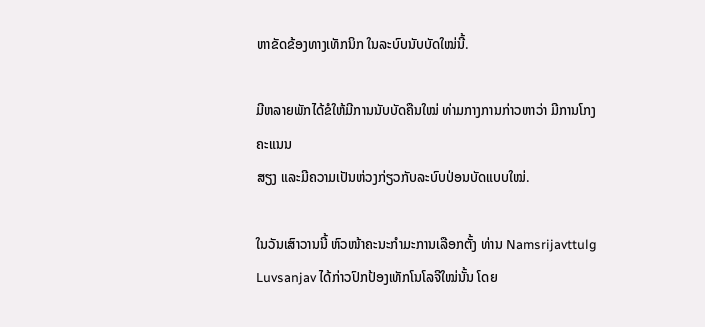ຫາຂັດຂ້ອງທາງເທັກນິກ ໃນລະບົບນັບບັດໃໝ່ນີ້.

ມີຫລາຍພັກໄດ້ຂໍໃຫ້ມີການນັບບັດຄືນໃໝ່ ທ່າມກາງການກ່າວຫາວ່າ ມີການໂກງຄະແນນ
ສຽງ ແລະມີຄວາມເປັນຫ່ວງກ່ຽວກັບລະບົບປ່ອນບັດແບບໃໝ່.

ໃນວັນເສົາວານນີ້ ຫົວໜ້າຄະນະກໍາມະການເລືອກຕັ້ງ ທ່ານ Namsrijavttulg Luvsanjav ໄດ້ກ່າວປົກປ້ອງເທັກໂນໂລຈີໃໝ່ນັ້ນ ໂດຍ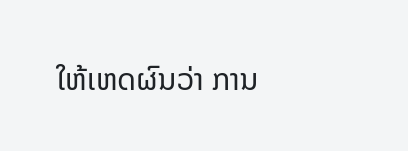ໃຫ້ເຫດຜົນວ່າ ການ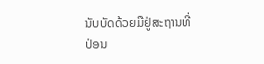ນັບບັດດ້ວຍມືຢູ່ສະຖານທີ່
ປ່ອນ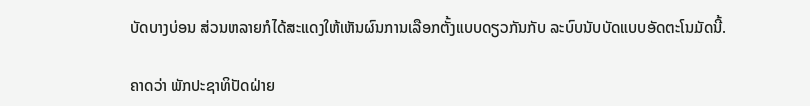ບັດບາງບ່ອນ ສ່ວນຫລາຍກໍໄດ້ສະແດງໃຫ້ເຫັນຜົນການເລືອກຕັ້ງແບບດຽວກັນກັບ ລະບົບນັບບັດແບບອັດຕະໂນມັດນີ້.

ຄາດວ່າ ພັກປະຊາທິປັດຝ່າຍ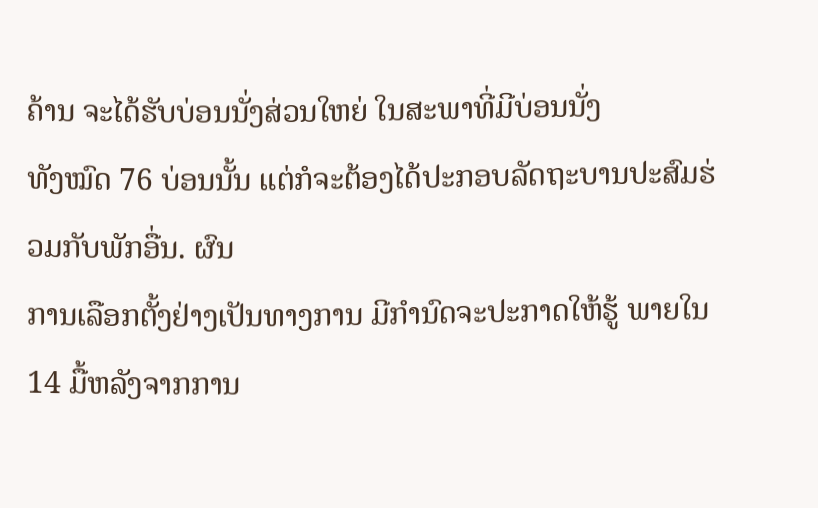ຄ້ານ ຈະໄດ້ຮັບບ່ອນນັ່ງສ່ວນໃຫຍ່ ໃນສະພາທີ່ມີບ່ອນນັ່ງ
ທັງໝົດ 76 ບ່ອນນັ້ນ ແຕ່ກໍຈະຕ້ອງໄດ້ປະກອບລັດຖະບານປະສົມຮ່ວມກັບພັກອື່ນ. ຜົນ
ການເລືອກຕັ້ງຢ່າງເປັນທາງການ ມີກໍານົດຈະປະກາດໃຫ້ຮູ້ ພາຍໃນ 14 ມື້ຫລັງຈາກການ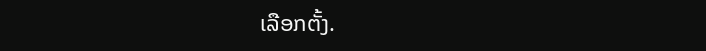ເລືອກຕັ້ງ.